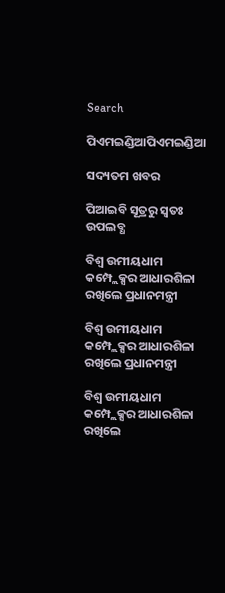Search

ପିଏମଇଣ୍ଡିଆପିଏମଇଣ୍ଡିଆ

ସଦ୍ୟତମ ଖବର

ପିଆଇବି ସୂତ୍ରରୁ ସ୍ବତଃ ଉପଲବ୍ଧ

ବିଶ୍ୱ ଉମୀୟଧାମ କମ୍ପ୍ଲେକ୍ସର ଆଧାରଶିଳା ରଖିଲେ ପ୍ରଧାନମନ୍ତ୍ରୀ

ବିଶ୍ୱ ଉମୀୟଧାମ କମ୍ପ୍ଲେକ୍ସର ଆଧାରଶିଳା ରଖିଲେ ପ୍ରଧାନମନ୍ତ୍ରୀ

ବିଶ୍ୱ ଉମୀୟଧାମ କମ୍ପ୍ଲେକ୍ସର ଆଧାରଶିଳା ରଖିଲେ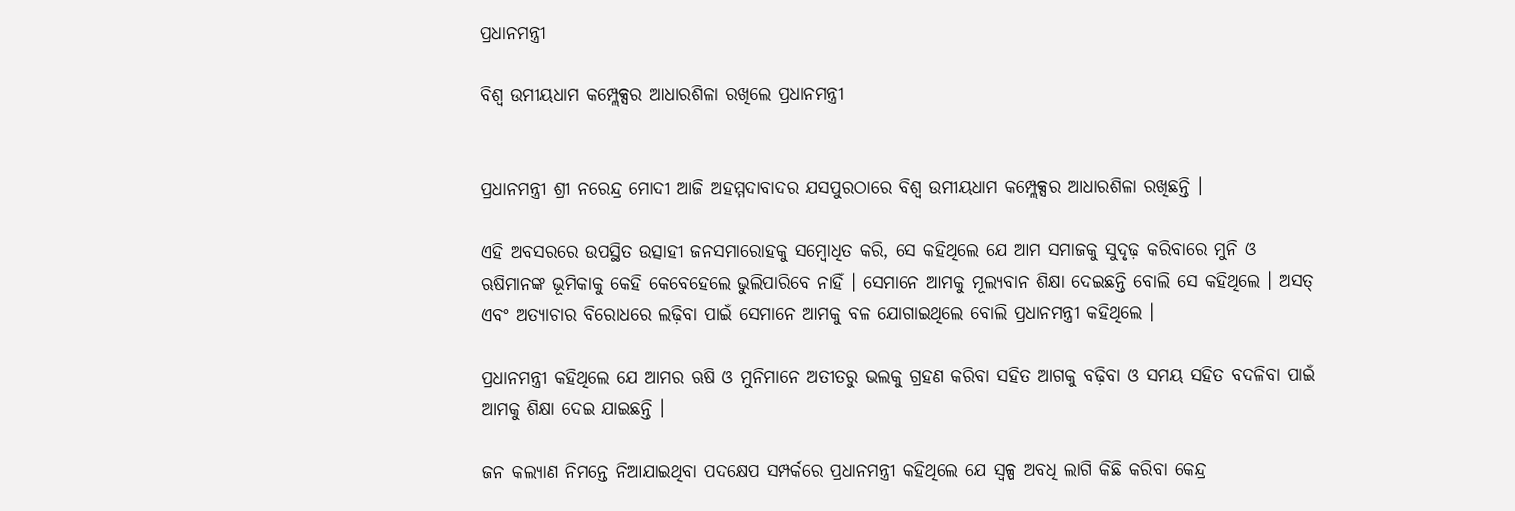ପ୍ରଧାନମନ୍ତ୍ରୀ

ବିଶ୍ୱ ଉମୀୟଧାମ କମ୍ପ୍ଲେକ୍ସର ଆଧାରଶିଳା ରଖିଲେ ପ୍ରଧାନମନ୍ତ୍ରୀ


ପ୍ରଧାନମନ୍ତ୍ରୀ ଶ୍ରୀ ନରେନ୍ଦ୍ର ମୋଦୀ ଆଜି ଅହମ୍ମଦାବାଦର ଯସପୁରଠାରେ ବିଶ୍ୱ ଉମୀୟଧାମ କମ୍ପ୍ଲେକ୍ସର ଆଧାରଶିଳା ରଖିଛନ୍ତି ।

ଏହି ଅବସରରେ ଉପସ୍ଥିତ ଉତ୍ସାହୀ ଜନସମାରୋହକୁ ସମ୍ବୋଧିତ କରି, ସେ କହିଥିଲେ ଯେ ଆମ ସମାଜକୁ ସୁଦୃଢ଼ କରିବାରେ ମୁନି ଓ ଋଷିମାନଙ୍କ ଭୂମିକାକୁ କେହି କେବେହେଲେ ଭୁଲିପାରିବେ ନାହିଁ । ସେମାନେ ଆମକୁ ମୂଲ୍ୟବାନ ଶିକ୍ଷା ଦେଇଛନ୍ତି ବୋଲି ସେ କହିଥିଲେ । ଅସତ୍ ଏବଂ ଅତ୍ୟାଚାର ବିରୋଧରେ ଲଢ଼ିବା ପାଇଁ ସେମାନେ ଆମକୁ ବଳ ଯୋଗାଇଥିଲେ ବୋଲି ପ୍ରଧାନମନ୍ତ୍ରୀ କହିଥିଲେ ।

ପ୍ରଧାନମନ୍ତ୍ରୀ କହିଥିଲେ ଯେ ଆମର ଋଷି ଓ ମୁନିମାନେ ଅତୀତରୁ ଭଲକୁ ଗ୍ରହଣ କରିବା ସହିତ ଆଗକୁ ବଢ଼ିବା ଓ ସମୟ ସହିତ ବଦଳିବା ପାଇଁ ଆମକୁ ଶିକ୍ଷା ଦେଇ ଯାଇଛନ୍ତି ।

ଜନ କଲ୍ୟାଣ ନିମନ୍ତେ ନିଆଯାଇଥିବା ପଦକ୍ଷେପ ସମ୍ପର୍କରେ ପ୍ରଧାନମନ୍ତ୍ରୀ କହିଥିଲେ ଯେ ସ୍ୱଳ୍ପ ଅବଧି ଲାଗି କିଛି କରିବା କେନ୍ଦ୍ର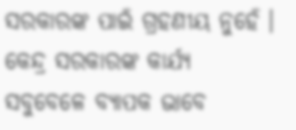ସରକାରଙ୍କ ପାଇଁ ଗ୍ରହଣୀୟ ନୁହେଁ । କେନ୍ଦ୍ର ସରକାରଙ୍କ କାର୍ଯ୍ୟ ସବୁବେଳେ ବ୍ୟାପକ ଭାବେ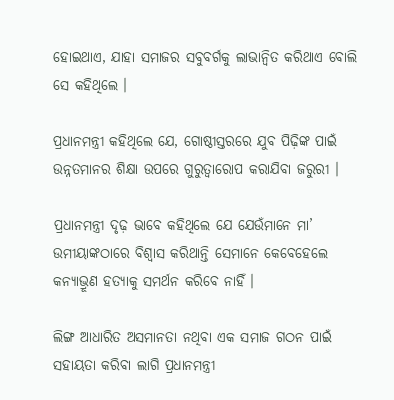ହୋଇଥାଏ, ଯାହା ସମାଜର ସବୁବର୍ଗକୁ ଲାଭାନ୍ୱିତ କରିଥାଏ ବୋଲି ସେ କହିଥିଲେ ।

ପ୍ରଧାନମନ୍ତ୍ରୀ କହିଥିଲେ ଯେ, ଗୋଷ୍ଠୀସ୍ତରରେ ଯୁବ ପିଢ଼ିଙ୍କ ପାଇଁ ଉନ୍ନତମାନର ଶିକ୍ଷା ଉପରେ ଗୁରୁତ୍ୱାରୋପ କରାଯିବା ଜରୁରୀ ।

ପ୍ରଧାନମନ୍ତ୍ରୀ ଦୃଢ଼ ଭାବେ କହିଥିଲେ ଯେ ଯେଉଁମାନେ ମା’ ଉମୀୟାଙ୍କଠାରେ ବିଶ୍ୱାସ କରିଥାନ୍ତି ସେମାନେ କେବେହେଲେ କନ୍ୟାଭ୍ରୂଣ ହତ୍ୟାକୁ ସମର୍ଥନ କରିବେ ନାହିଁ ।

ଲିଙ୍ଗ ଆଧାରିତ ଅସମାନତା ନଥିବା ଏକ ସମାଜ ଗଠନ ପାଇଁ ସହାୟତା କରିବା ଲାଗି ପ୍ରଧାନମନ୍ତ୍ରୀ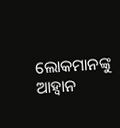ଲୋକମାନଙ୍କୁ ଆହ୍ୱାନ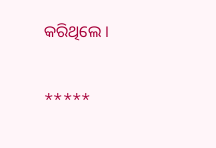କରିଥିଲେ ।

*****